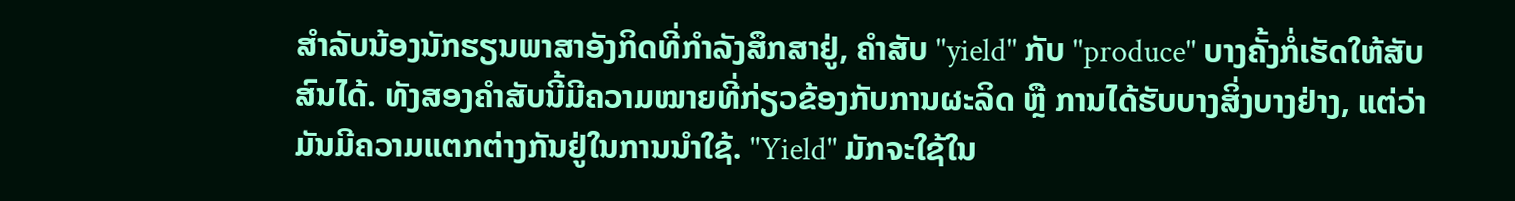ສຳລັບນ້ອງນັກຮຽນພາສາອັງກິດທີ່ກຳລັງສຶກສາຢູ່, ຄຳສັບ "yield" ກັບ "produce" ບາງຄັ້ງກໍ່ເຮັດໃຫ້ສັບສົນໄດ້. ທັງສອງຄຳສັບນີ້ມີຄວາມໝາຍທີ່ກ່ຽວຂ້ອງກັບການຜະລິດ ຫຼື ການໄດ້ຮັບບາງສິ່ງບາງຢ່າງ, ແຕ່ວ່າມັນມີຄວາມແຕກຕ່າງກັນຢູ່ໃນການນຳໃຊ້. "Yield" ມັກຈະໃຊ້ໃນ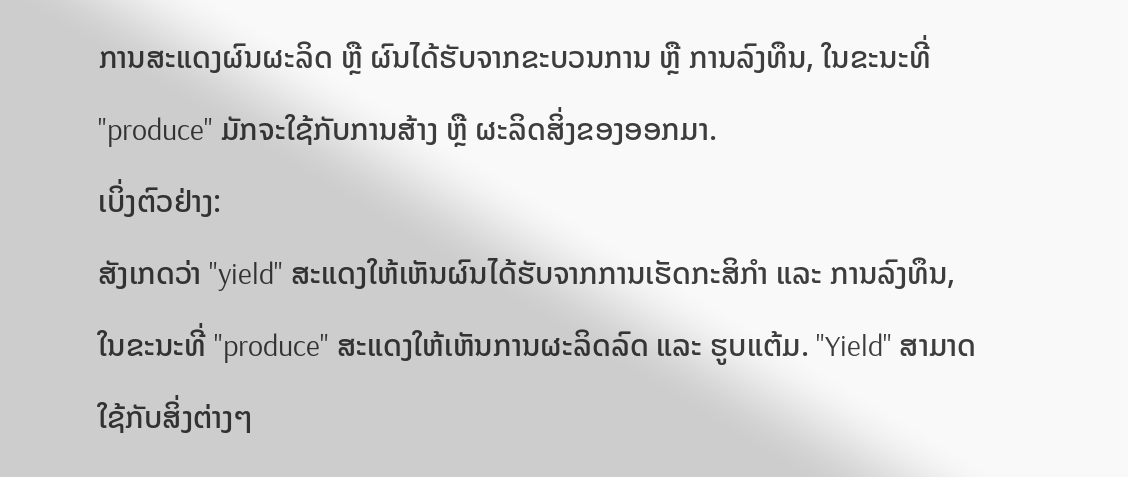ການສະແດງຜົນຜະລິດ ຫຼື ຜົນໄດ້ຮັບຈາກຂະບວນການ ຫຼື ການລົງທຶນ, ໃນຂະນະທີ່ "produce" ມັກຈະໃຊ້ກັບການສ້າງ ຫຼື ຜະລິດສິ່ງຂອງອອກມາ.
ເບິ່ງຕົວຢ່າງ:
ສັງເກດວ່າ "yield" ສະແດງໃຫ້ເຫັນຜົນໄດ້ຮັບຈາກການເຮັດກະສິກຳ ແລະ ການລົງທຶນ, ໃນຂະນະທີ່ "produce" ສະແດງໃຫ້ເຫັນການຜະລິດລົດ ແລະ ຮູບແຕ້ມ. "Yield" ສາມາດໃຊ້ກັບສິ່ງຕ່າງໆ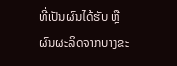ທີ່ເປັນຜົນໄດ້ຮັບ ຫຼື ຜົນຜະລິດຈາກບາງຂະ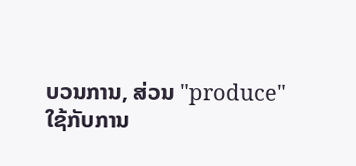ບວນການ, ສ່ວນ "produce" ໃຊ້ກັບການ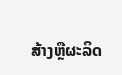ສ້າງຫຼືຜະລິດ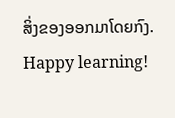ສິ່ງຂອງອອກມາໂດຍກົງ.
Happy learning!